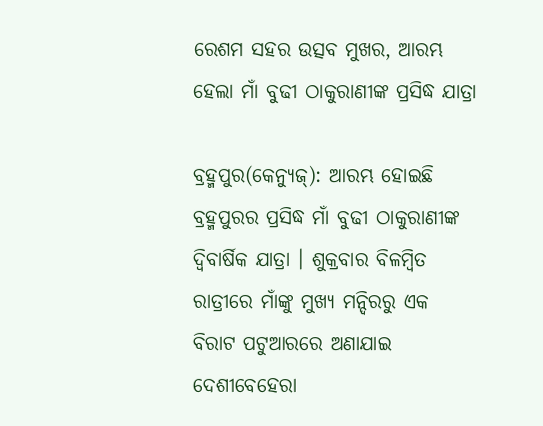ରେଶମ ସହର ଉତ୍ସବ ମୁଖର, ଆରମ୍ଭ ହେଲା ମାଁ ବୁଢୀ ଠାକୁରାଣୀଙ୍କ ପ୍ରସିଦ୍ଧ ଯାତ୍ରା

ବ୍ରହ୍ମପୁର(କେନ୍ୟୁଜ୍): ଆରମ୍ଭ ହୋଇଛି ବ୍ରହ୍ମପୁରର ପ୍ରସିଦ୍ଧ ମାଁ ବୁଢୀ ଠାକୁରାଣୀଙ୍କ ଦ୍ୱିବାର୍ଷିକ ଯାତ୍ରା । ଶୁକ୍ରବାର ବିଳମ୍ବିତ ରାତ୍ରୀରେ ମାଁଙ୍କୁ ମୁଖ୍ୟ ମନ୍ଦିରରୁ ଏକ ବିରାଟ ପଟୁଆରରେ ଅଣାଯାଇ ଦେଶୀବେହେରା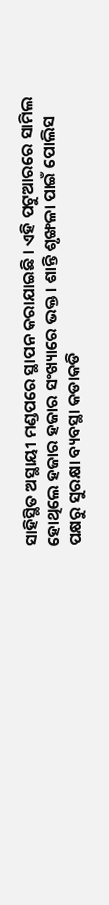ସାହିସ୍ଥିତ ଅସ୍ଥାୟୀ ମଣ୍ଡପରେ ସ୍ଥାପନ କରାଯାଇଛି । ଏହି ପଟୁଆରରେ ସାମିଲ ହୋଥିଲେ ହଜାର ହଜାର ସଂଖ୍ୟାରେ ଭକ୍ତ । ଶାନ୍ତି ଶୃଙ୍ଖଳା ପାଇଁ ପୋଲିସ ପକ୍ଷରୁ ସୁରକ୍ଷା ବ୍ୟବସ୍ଥା କଡାକଡି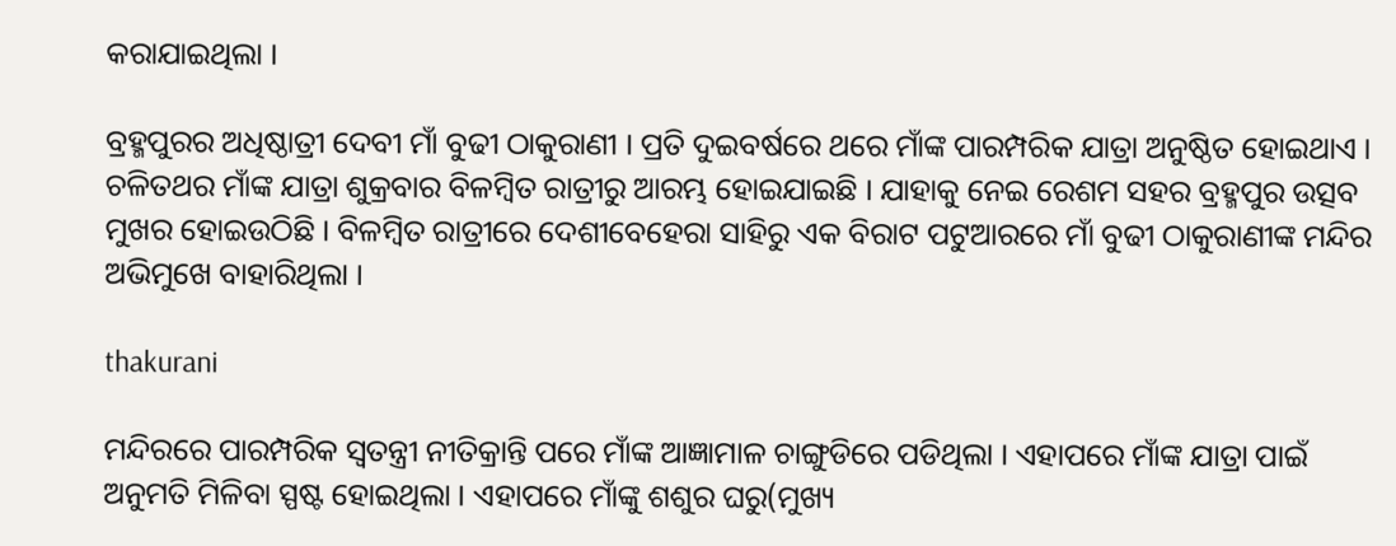କରାଯାଇଥିଲା ।

ବ୍ରହ୍ମପୁରର ଅଧିଷ୍ଠାତ୍ରୀ ଦେବୀ ମାଁ ବୁଢୀ ଠାକୁରାଣୀ । ପ୍ରତି ଦୁଇବର୍ଷରେ ଥରେ ମାଁଙ୍କ ପାରମ୍ପରିକ ଯାତ୍ରା ଅନୁଷ୍ଠିତ ହୋଇଥାଏ । ଚଳିତଥର ମାଁଙ୍କ ଯାତ୍ରା ଶୁକ୍ରବାର ବିଳମ୍ବିତ ରାତ୍ରୀରୁ ଆରମ୍ଭ ହୋଇଯାଇଛି । ଯାହାକୁ ନେଇ ରେଶମ ସହର ବ୍ରହ୍ମପୁର ଉତ୍ସବ ମୁଖର ହୋଇଉଠିଛି । ବିଳମ୍ବିତ ରାତ୍ରୀରେ ଦେଶୀବେହେରା ସାହିରୁ ଏକ ବିରାଟ ପଟୁଆରରେ ମାଁ ବୁଢୀ ଠାକୁରାଣୀଙ୍କ ମନ୍ଦିର ଅଭିମୁଖେ ବାହାରିଥିଲା ।

thakurani

ମନ୍ଦିରରେ ପାରମ୍ପରିକ ସ୍ୱତନ୍ତ୍ରୀ ନୀତିକ୍ରାନ୍ତି ପରେ ମାଁଙ୍କ ଆଜ୍ଞାମାଳ ଚାଙ୍ଗୁଡିରେ ପଡିଥିଲା । ଏହାପରେ ମାଁଙ୍କ ଯାତ୍ରା ପାଇଁ ଅନୁମତି ମିଳିବା ସ୍ପଷ୍ଟ ହୋଇଥିଲା । ଏହାପରେ ମାଁଙ୍କୁ ଶଶୁର ଘରୁ(ମୁଖ୍ୟ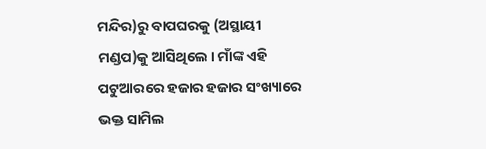ମନ୍ଦିର)ରୁ ବାପଘରକୁ (ଅସ୍ଥାୟୀ ମଣ୍ଡପ)କୁ ଆସିଥିଲେ । ମାଁଙ୍କ ଏହି ପଟୁଆରରେ ହଜାର ହଜାର ସଂଖ୍ୟାରେ ଭକ୍ତ ସାମିଲ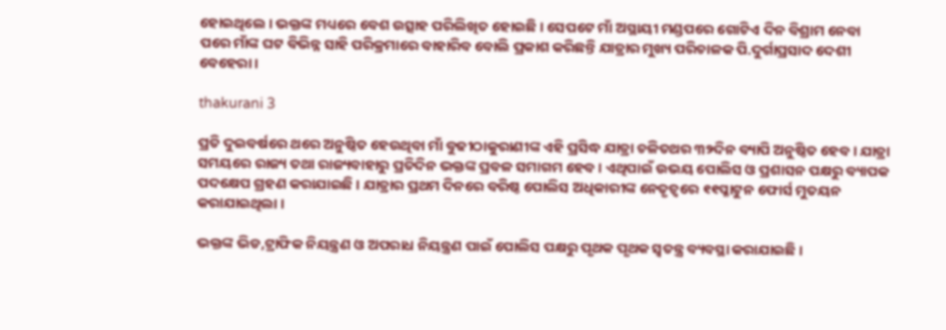ହୋଇଥିଲେ । ଭକ୍ତଙ୍କ ମଧ୍ୟରେ ବେଶ ଉତ୍ସାହ ପରିଲିଖିତ ହୋଇଛି । ସେପଟେ ମାଁ ଅସ୍ଥାୟୀ ମଣ୍ଡପରେ ଗୋଟିଏ ଦିନ ବିଶ୍ରାମ ନେବା ପରେ ମାଁଙ୍କ ଘଟ ବିଭିନ୍ନ ସାହି ପରିକ୍ରମାରେ ବାହାରିବ ବୋଲି ପ୍ରକାଶ କରିଛନ୍ତି ଯାତ୍ରାର ମୁଖ୍ୟ ପରିଚାଳକ ପି.ଦୁର୍ଗାପ୍ରସାଦ ଦେଶୀ ବେହେରା ।

thakurani 3

ପ୍ରତି ଦୁଇବର୍ଷରେ ଥରେ ଅନୁଷ୍ଠିତ ହେଉଥିବା ମାଁ ବୁଢୀଠାକୁରାଣୀଙ୍କ ଏହି ପ୍ରସିଦ୍ଧ ଯାତ୍ରା ଚଳିତଥର ୩୨ଦିନ ବ୍ୟାପି ଅନୁଷ୍ଠିତ ହେବ । ଯାତ୍ରା ସମୟରେ ରାଜ୍ୟ ତଥା ରାଜ୍ୟବାହାରୁ ପ୍ରତିଦିନ ଭକ୍ତଙ୍କ ପ୍ରବଳ ସମାଗମ ହେବ । ଏଥିପାଇଁ ଉଭୟ ପୋଲିସ ଓ ପ୍ରଶାସନ ପକ୍ଷରୁ ବ୍ୟାପକ ପଦକ୍ଷେପ ଗ୍ରହଣ କରାଯାଇଛି । ଯାତ୍ରାର ପ୍ରଥମ ଦିନରେ ବରିଷ୍ଠ ପୋଲିସ ଅଧିକାରୀଙ୍କ ନେତୃତ୍ୱରେ ୧୧ପ୍ଳାଟୁନ ଫୋର୍ସ ମୁତୟନ କରାଯାଇଥିଲା ।

ଭକ୍ତଙ୍କ ଭିଡ,ଟ୍ରାଫିକ ନିୟନ୍ତ୍ରଣ ଓ ଅପରାଧ ନିୟନ୍ତ୍ରଣ ପାଇଁ ପୋଲିସ ପକ୍ଷରୁ ପୃଥକ ପୃଥକ ସ୍ୱତନ୍ତ୍ର ବ୍ୟବସ୍ଥା କରାଯାଇଛି ।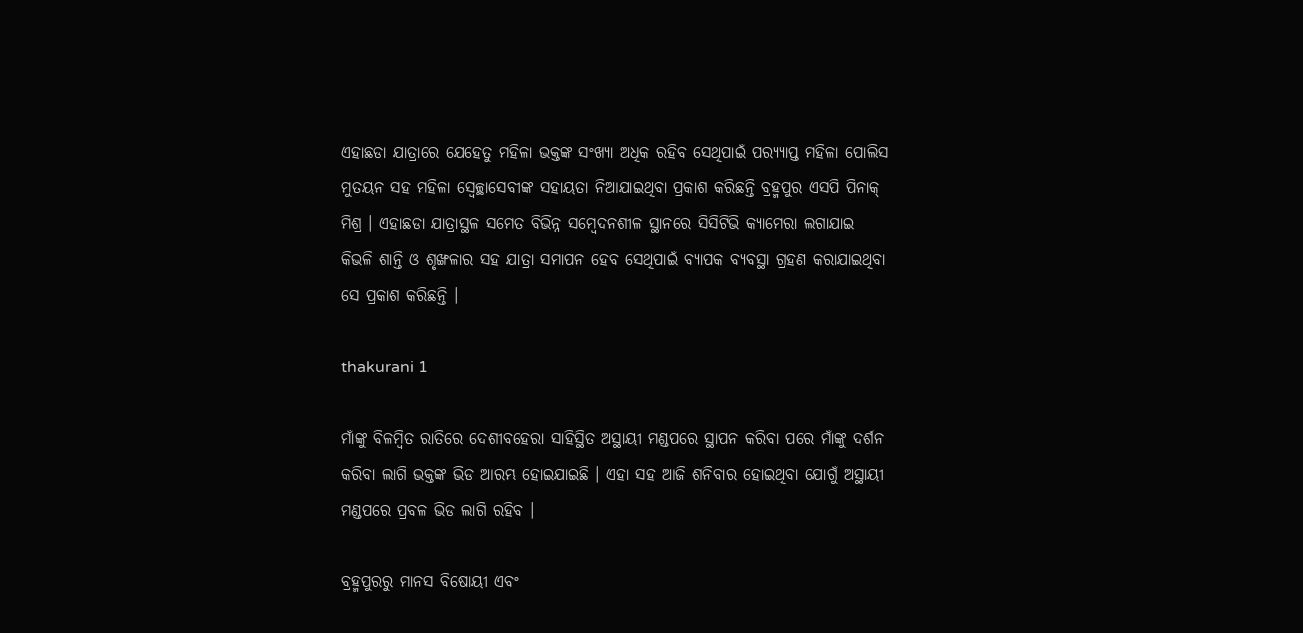ଏହାଛଡା ଯାତ୍ରାରେ ଯେହେତୁ ମହିଳା ଭକ୍ତଙ୍କ ସଂଖ୍ୟା ଅଧିକ ରହିବ ସେଥିପାଇଁ ପର‌୍ୟ୍ୟାପ୍ତ ମହିଳା ପୋଲିସ ମୁତୟନ ସହ ମହିଳା ସ୍ୱେଚ୍ଛାସେବୀଙ୍କ ସହାୟତା ନିଆଯାଇଥିବା ପ୍ରକାଶ କରିଛନ୍ତି ବ୍ରହ୍ମପୁର ଏସପି ପିନାକ୍ ମିଶ୍ର । ଏହାଛଡା ଯାତ୍ରାସ୍ଥଳ ସମେତ ବିଭିନ୍ନ ସମ୍ବେଦନଶୀଳ ସ୍ଥାନରେ ସିସିଟିଭି କ୍ୟାମେରା ଲଗାଯାଇ କିଭଳି ଶାନ୍ତି ଓ ଶୃଙ୍ଖଳାର ସହ ଯାତ୍ରା ସମାପନ ହେବ ସେଥିପାଇଁ ବ୍ୟାପକ ବ୍ୟବସ୍ଥା ଗ୍ରହଣ କରାଯାଇଥିବା ସେ ପ୍ରକାଶ କରିଛନ୍ତି ।

thakurani 1

ମାଁଙ୍କୁ ବିଳମ୍ୱିତ ରାତିରେ ଦେଶୀବହେରା ସାହିସ୍ଥିତ ଅସ୍ଥାୟୀ ମଣ୍ଡପରେ ସ୍ଥାପନ କରିବା ପରେ ମାଁଙ୍କୁ ଦର୍ଶନ କରିବା ଲାଗି ଭକ୍ତଙ୍କ ଭିଡ ଆରମ୍ଭ ହୋଇଯାଇଛି । ଏହା ସହ ଆଜି ଶନିବାର ହୋଇଥିବା ଯୋଗୁଁ ଅସ୍ଥାୟୀ ମଣ୍ଡପରେ ପ୍ରବଳ ଭିଡ ଲାଗି ରହିବ ।

ବ୍ରହ୍ମପୁରରୁ ମାନସ ବିଷୋୟୀ ଏବଂ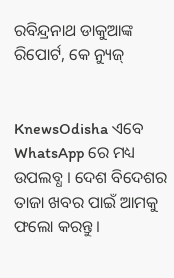ରବିନ୍ଦ୍ରନାଥ ଡାକୁଆଙ୍କ ରିପୋର୍ଟ, କେ ନ୍ୟୁଜ୍


KnewsOdisha ଏବେ WhatsApp ରେ ମଧ୍ୟ ଉପଲବ୍ଧ । ଦେଶ ବିଦେଶର ତାଜା ଖବର ପାଇଁ ଆମକୁ ଫଲୋ କରନ୍ତୁ ।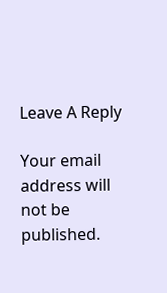Leave A Reply

Your email address will not be published.